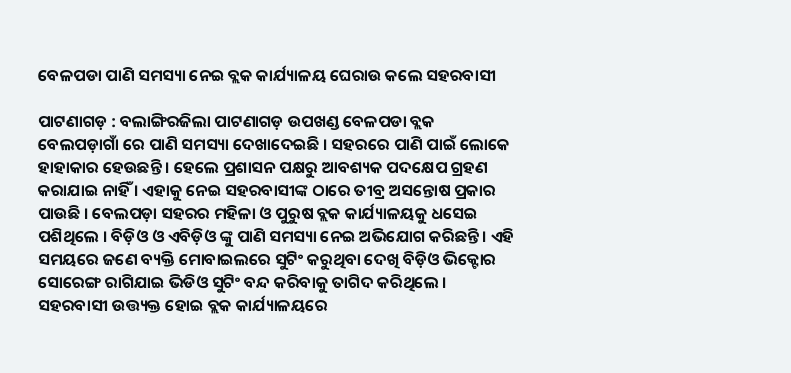ବେଳପଡା ପାଣି ସମସ୍ୟା ନେଇ ବ୍ଲକ କାର୍ଯ୍ୟାଳୟ ଘେରାଉ କଲେ ସହରବାସୀ

ପାଟଣାଗଡ଼ : ବଲାଙ୍ଗିରଜିଲା ପାଟଣାଗଡ଼ ଉପଖଣ୍ଡ ବେଳପଡା ବ୍ଲକ ବେଲପଡ଼ାଗାଁ ରେ ପାଣି ସମସ୍ୟା ଦେଖାଦେଇଛି । ସହରରେ ପାଣି ପାଇଁ ଲୋକେ ହାହାକାର ହେଉଛନ୍ତି । ହେଲେ ପ୍ରଶାସନ ପକ୍ଷରୁ ଆବଶ୍ୟକ ପଦକ୍ଷେପ ଗ୍ରହଣ କରାଯାଇ ନାହିଁ । ଏହାକୁ ନେଇ ସହରବାସୀଙ୍କ ଠାରେ ତୀବ୍ର ଅସନ୍ତୋଷ ପ୍ରକାର ପାଉଛି । ବେଲପଡ଼ା ସହରର ମହିଳା ଓ ପୁରୁଷ ବ୍ଲକ କାର୍ଯ୍ୟାଳୟକୁ ଧସେଇ ପଶିଥିଲେ । ବିଡ଼ିଓ ଓ ଏବିଡ଼ିଓ ଙ୍କୁ ପାଣି ସମସ୍ୟା ନେଇ ଅଭିଯୋଗ କରିଛନ୍ତି । ଏହି ସମୟରେ ଜଣେ ବ୍ୟକ୍ତି ମୋବାଇଲରେ ସୁଟିଂ କରୁଥିବା ଦେଖି ବିଡ଼ିଓ ଭିକ୍ଟୋର ସୋରେଙ୍ଗ ରାଗିଯାଇ ଭିଡିଓ ସୁଟିଂ ବନ୍ଦ କରିବାକୁ ତାଗିଦ କରିଥିଲେ । ସହରବାସୀ ଉତ୍ତ୍ୟକ୍ତ ହୋଇ ବ୍ଲକ କାର୍ଯ୍ୟାଳୟରେ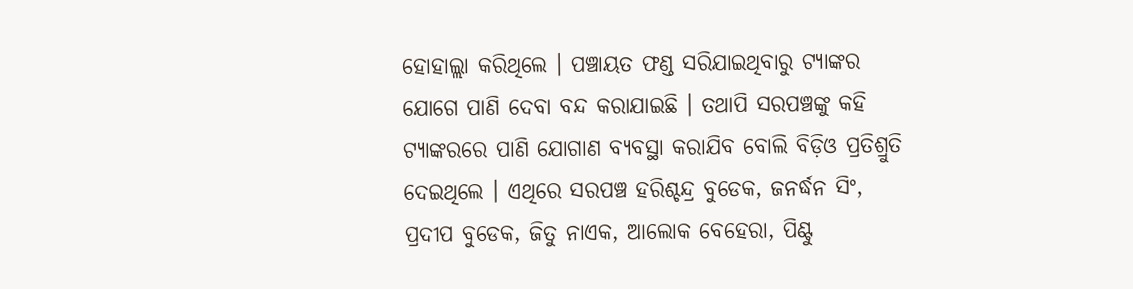ହୋହାଲ୍ଲା କରିଥିଲେ । ପଞ୍ଚାୟତ ଫଣ୍ଡ ସରିଯାଇଥିବାରୁ ଟ୍ୟାଙ୍କର ଯୋଗେ ପାଣି ଦେବା ବନ୍ଦ କରାଯାଇଛି । ତଥାପି ସରପଞ୍ଚଙ୍କୁ କହି ଟ୍ୟାଙ୍କରରେ ପାଣି ଯୋଗାଣ ବ୍ୟବସ୍ଥା କରାଯିବ ବୋଲି ବିଡ଼ିଓ ପ୍ରତିଶ୍ରୁତି ଦେଇଥିଲେ । ଏଥିରେ ସରପଞ୍ଚ ହରିଶ୍ଚନ୍ଦ୍ର ବୁଡେକ, ଜନର୍ଦ୍ଧନ ସିଂ, ପ୍ରଦୀପ ବୁଡେକ, ଜିତୁ ନାଏକ, ଆଲୋକ ବେହେରା, ପିଣ୍ଟୁ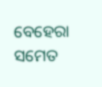ବେହେରା ସମେତ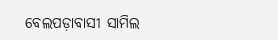ବେଲପଡ଼ାବାସୀ ସାମିଲ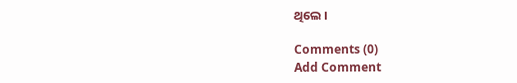ଥିଲେ ।

Comments (0)
Add Comment